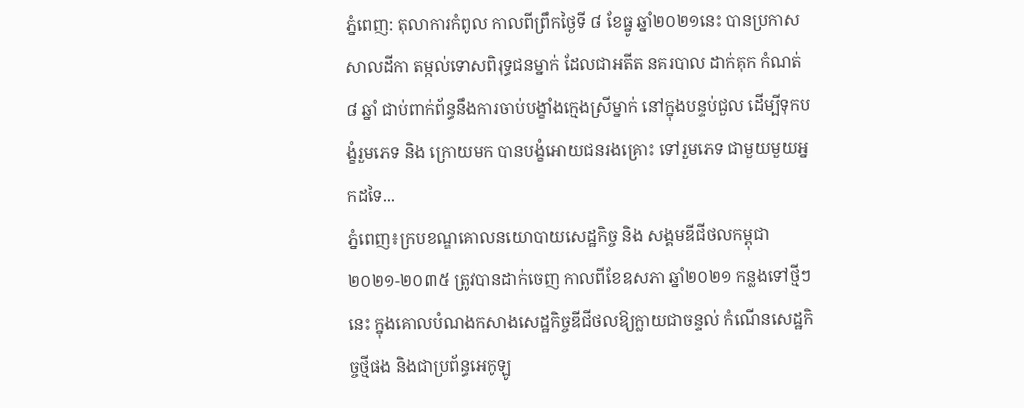ភ្នំពេញ: តុលាការកំពូល កាលពីព្រឹកថ្ងៃទី ៨ ខែធ្នូ ឆ្នាំ២០២១នេះ បានប្រកាសសាលដីកា តម្កល់ទោសពិរុទ្ធជនម្នាក់ ដែលជាអតីត នគរបាល ដាក់គុក កំណត់ ៨ ឆ្នាំ ជាប់ពាក់ព័ន្ធនឹងការចាប់បង្ខាំងក្មេងស្រីម្នាក់ នៅក្នុងបន្ទប់ជួល ដើម្បីទុកបង្ខំរួមភេទ និង ក្រោយមក បានបង្ខំអោយជនរងគ្រោះ ទៅរួមភេទ ជាមួយមួយអ្នកដទៃ...
ភ្នំពេញ៖ក្របខណ្ឌគោលនយោបាយសេដ្ឋកិច្ច និង សង្គមឌីជីថលកម្ពុជា ២០២១-២០៣៥ ត្រូវបានដាក់ចេញ កាលពីខែឧសភា ឆ្នាំ២០២១ កន្លងទៅថ្មីៗនេះ ក្នុងគោលបំណងកសាងសេដ្ឋកិច្ចឌីជីថលឱ្យក្លាយជាចន្ទល់ កំណើនសេដ្ឋកិច្ចថ្មីផង និងជាប្រព័ន្ធអេកូឡូ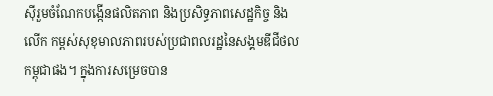ស៊ីរួមចំណែកបង្កើនផលិតភាព និងប្រសិទ្ធភាពសេដ្ឋកិច្ច និងលើក កម្ពស់សុខុមាលភាពរបស់ប្រជាពលរដ្ឋនៃសង្គមឌីជីថលកម្ពុជាផង។ ក្នុងការសម្រេចបាន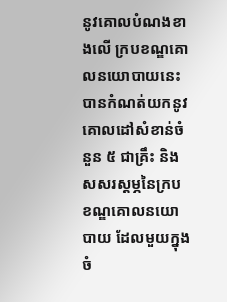នូវគោលបំណងខាងលើ ក្របខណ្ឌគោលនយោបាយនេះ បានកំណត់យកនូវគោលដៅសំខាន់ចំនួន ៥ ជាគ្រឹះ និងសសរស្ដម្ភនៃក្រប ខណ្ឌគោលនយោបាយ ដែលមួយក្នុងចំ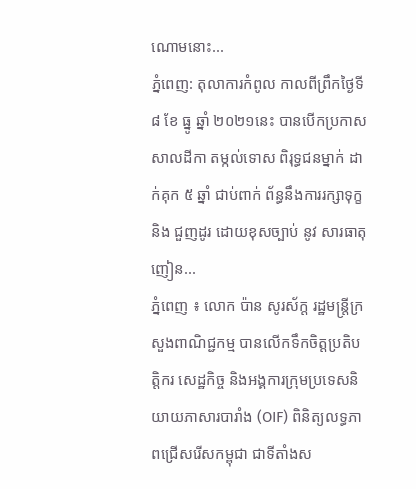ណោមនោះ...
ភ្នំពេញ: តុលាការកំពូល កាលពីព្រឹកថ្ងៃទី ៨ ខែ ធ្នូ ឆ្នាំ ២០២១នេះ បានបើកប្រកាស សាលដីកា តម្កល់ទោស ពិរុទ្ធជនម្នាក់ ដាក់គុក ៥ ឆ្នាំ ជាប់ពាក់ ព័ន្ធនឹងការរក្សាទុក្ខ និង ជួញដូរ ដោយខុសច្បាប់ នូវ សារធាតុញៀន...
ភ្នំពេញ ៖ លោក ប៉ាន សូរស័ក្ត រដ្ឋមន្ត្រីក្រសួងពាណិជ្ជកម្ម បានលើកទឹកចិត្តប្រតិបត្តិករ សេដ្ឋកិច្ច និងអង្គការក្រុមប្រទេសនិយាយភាសារបារាំង (OIF) ពិនិត្យលទ្ធភាពជ្រើសរើសកម្ពុជា ជាទីតាំងស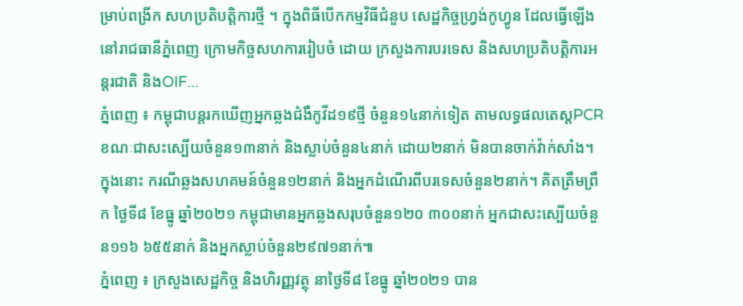ម្រាប់ពង្រីក សហប្រតិបត្តិការថ្មី ។ ក្នុងពិធីបើកកម្មវិធីជំនួប សេដ្ឋកិច្ចហ្វ្រង់កូហ្វូន ដែលធ្វើឡើងនៅរាជធានីភ្នំពេញ ក្រោមកិច្ចសហការរៀបចំ ដោយ ក្រសួងការបរទេស និងសហប្រតិបត្តិការអន្តរជាតិ និងOIF...
ភ្នំពេញ ៖ កម្ពុជាបន្តរកឃើញអ្នកឆ្លងជំងឺកូវីដ១៩ថ្មី ចំនួន១៤នាក់ទៀត តាមលទ្ធផលតេស្តPCR ខណៈជាសះស្បើយចំនួន១៣នាក់ និងស្លាប់ចំនួន៤នាក់ ដោយ២នាក់ មិនបានចាក់វ៉ាក់សាំង។ ក្នុងនោះ ករណីឆ្លងសហគមន៍ចំនួន១២នាក់ និងអ្នកដំណើរពីបរទេសចំនួន២នាក់។ គិតត្រឹមព្រឹក ថ្ងៃទី៨ ខែធ្នូ ឆ្នាំ២០២១ កម្ពុជាមានអ្នកឆ្លងសរុបចំនួន១២០ ៣០០នាក់ អ្នកជាសះស្បើយចំនួន១១៦ ៦៥៥នាក់ និងអ្នកស្លាប់ចំនួន២៩៧១នាក់៕
ភ្នំពេញ ៖ ក្រសួងសេដ្ឋកិច្ច និងហិរញ្ញវត្ថុ នាថ្ងៃទី៨ ខែធ្នូ ឆ្នាំ២០២១ បាន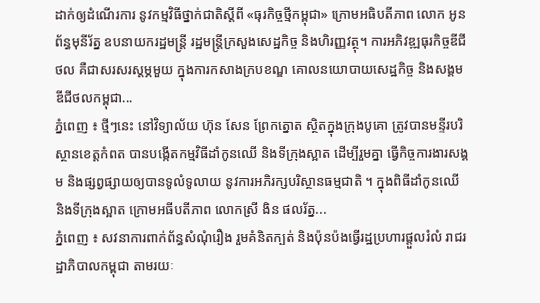ដាក់ឲ្យដំណើរការ នូវកម្មវិធីថ្នាក់ជាតិស្តីពី «ធុរកិច្ចថ្មីកម្ពុជា» ក្រោមអធិបតីភាព លោក អូន ព័ន្ធមុនីរ័ត្ន ឧបនាយករដ្ឋមន្ត្រី រដ្ឋមន្ត្រីក្រសួងសេដ្ឋកិច្ច និងហិរញ្ញវត្ថុ។ ការអភិវឌ្ឍធុរកិច្ចឌីជីថល គឺជាសរសរស្តម្ភមួយ ក្នុងការកសាងក្របខណ្ឌ គោលនយោបាយសេដ្ឋកិច្ច និងសង្គមឌីជីថលកម្ពុជា...
ភ្នំពេញ ៖ ថ្មីៗនេះ នៅវិទ្យាល័យ ហ៊ុន សែន ព្រែកត្នោត ស្ថិតក្នុងក្រុងបូគោ ត្រូវបានមន្ទីរបរិស្ថានខេត្តកំពត បានបង្កើតកម្មវិធីដាំកូនឈើ និងទីក្រុងស្អាត ដើម្បីរួមគ្នា ធ្វើកិច្ចការងារសង្គម និងផ្សព្វផ្សាយឲ្យបានទូលំទូលាយ នូវការអភិរក្សបរិស្ថានធម្មជាតិ ។ ក្នុងពិធីដាំកូនឈើ និងទីក្រុងស្អាត ក្រោមអធីបតីភាព លោកស្រី ងិន ផលរ័ត្ន...
ភ្នំពេញ ៖ សវនាការពាក់ព័ន្ធសំណុំរឿង រួមគំនិតក្បត់ និងប៉ុនប៉ងធ្វើរដ្ឋប្រហារផ្តួលរំលំ រាជរដ្ឋាភិបាលកម្ពុជា តាមរយៈ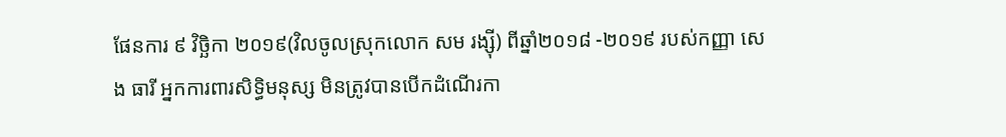ផែនការ ៩ វិច្ឆិកា ២០១៩(វិលចូលស្រុកលោក សម រង្ស៊ី) ពីឆ្នាំ២០១៨ -២០១៩ របស់កញ្ញា សេង ធារី អ្នកការពារសិទ្ធិមនុស្ស មិនត្រូវបានបើកដំណើរកា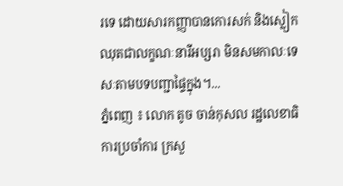រទេ ដោយសារកញ្ញាបានកោរសក់ និងស្លៀកឈុតជាលក្ខណៈនារីអប្សរា មិនសមកាលៈទេសៈតាមបទបញ្ជាផ្ទៃក្នុង។...
ភ្នំពេញ ៖ លោក តូច ចាន់កុសល រដ្ឋលេខាធិការប្រចាំការ ក្រសួ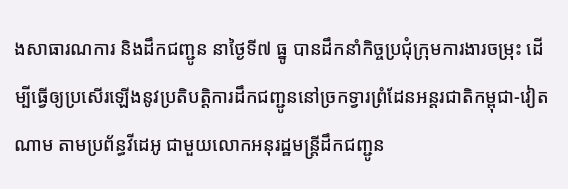ងសាធារណការ និងដឹកជញ្ជូន នាថ្ងៃទី៧ ធ្នូ បានដឹកនាំកិច្ចប្រជុំក្រុមការងារចម្រុះ ដើម្បីធ្វើឲ្យប្រសើរឡើងនូវប្រតិបត្តិការដឹកជញ្ជូននៅច្រកទ្វារព្រំដែនអន្តរជាតិកម្ពុជា-វៀតណាម តាមប្រព័ន្ធវីដេអូ ជាមួយលោកអនុរដ្ឋមន្ត្រីដឹកជញ្ជូន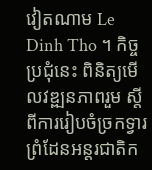វៀតណាម Le Dinh Tho ។ កិច្ចប្រជុំនេះ ពិនិត្យមើលវឌ្ឍនភាពរួម ស្តីពីការរៀបចំច្រកទ្វារព្រំដែនអន្តរជាតិក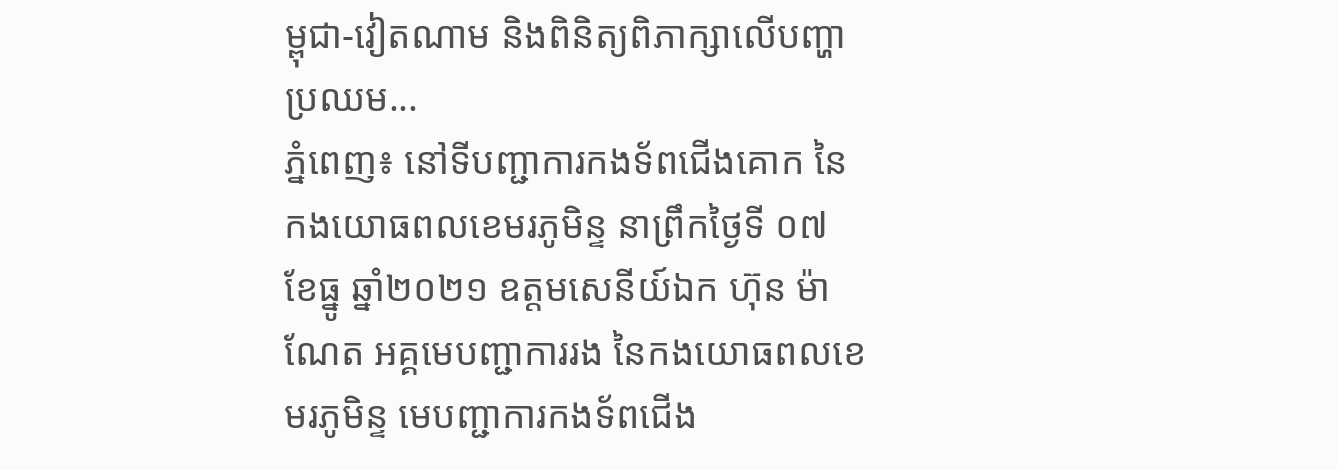ម្ពុជា-វៀតណាម និងពិនិត្យពិភាក្សាលើបញ្ហាប្រឈម...
ភ្នំពេញ៖ នៅទីបញ្ជាការកងទ័ពជើងគោក នៃកងយោធពលខេមរភូមិន្ទ នាព្រឹកថ្ងៃទី ០៧ ខែធ្នូ ឆ្នាំ២០២១ ឧត្តមសេនីយ៍ឯក ហ៊ុន ម៉ាណែត អគ្គមេបញ្ជាការរង នៃកងយោធពលខេមរភូមិន្ទ មេបញ្ជាការកងទ័ពជើង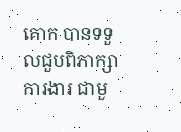គោក បានទទួលជួបពិភាក្សាការងារ ជាមួ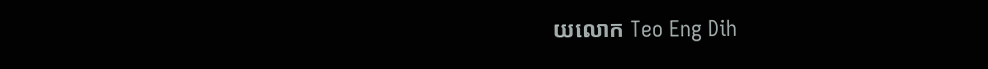យលោក Teo Eng Dih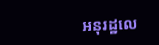អនុរដ្ឋលេ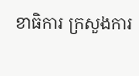ខាធិការ ក្រសួងការ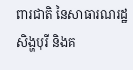ពារជាតិ នៃសាធារណរដ្ឋសិង្ហបុរី និងគ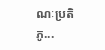ណៈប្រតិភូ...